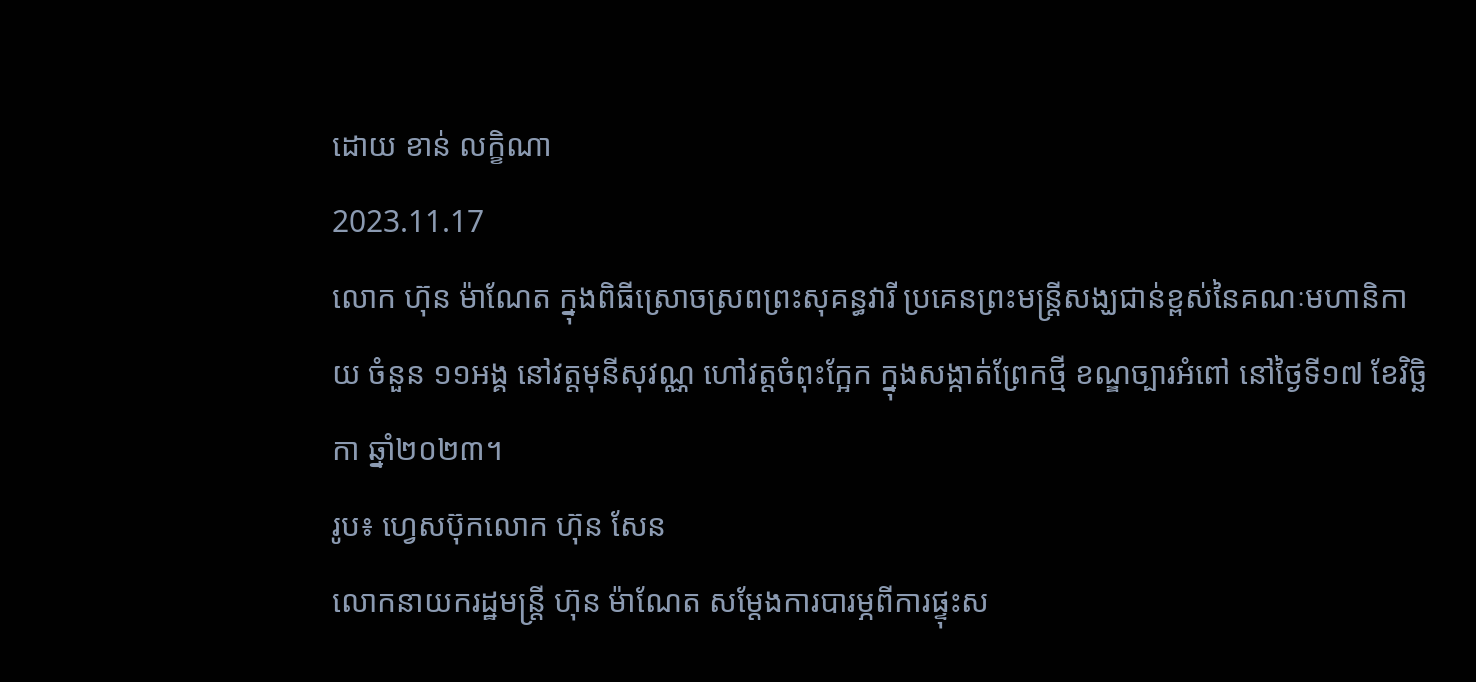ដោយ ខាន់ លក្ខិណា
2023.11.17
លោក ហ៊ុន ម៉ាណែត ក្នុងពិធីស្រោចស្រពព្រះសុគន្ធវារី ប្រគេនព្រះមន្ត្រីសង្ឃជាន់ខ្ពស់នៃគណៈមហានិកាយ ចំនួន ១១អង្គ នៅវត្តមុនីសុវណ្ណ ហៅវត្តចំពុះក្អែក ក្នុងសង្កាត់ព្រែកថ្មី ខណ្ឌច្បារអំពៅ នៅថ្ងៃទី១៧ ខែវិច្ឆិកា ឆ្នាំ២០២៣។
រូប៖ ហ្វេសប៊ុកលោក ហ៊ុន សែន
លោកនាយករដ្ឋមន្ត្រី ហ៊ុន ម៉ាណែត សម្ដែងការបារម្ភពីការផ្ទុះស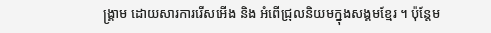ង្គ្រាម ដោយសារការរើសអើង និង អំពើជ្រុលនិយមក្នុងសង្គមខ្មែរ ។ ប៉ុន្តែម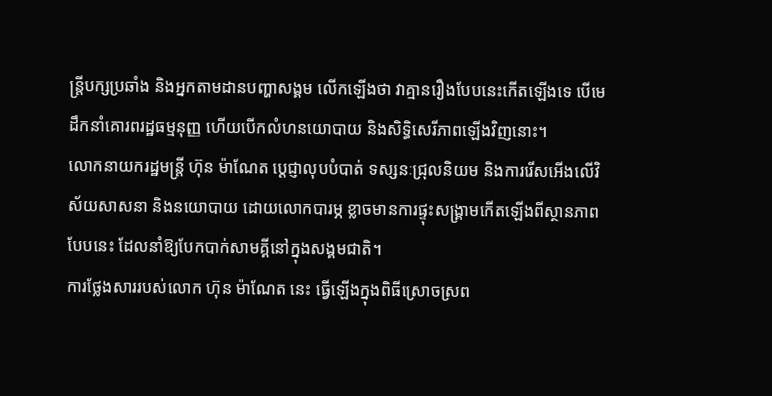ន្ត្រីបក្សប្រឆាំង និងអ្នកតាមដានបញ្ហាសង្គម លើកឡើងថា វាគ្មានរឿងបែបនេះកើតឡើងទេ បើមេដឹកនាំគោរពរដ្ឋធម្មនុញ្ញ ហើយបើកលំហនយោបាយ និងសិទ្ធិសេរីភាពឡើងវិញនោះ។
លោកនាយករដ្ឋមន្ត្រី ហ៊ុន ម៉ាណែត ប្ដេជ្ញាលុបបំបាត់ ទស្សនៈជ្រុលនិយម និងការរើសអើងលើវិស័យសាសនា និងនយោបាយ ដោយលោកបារម្ភ ខ្លាចមានការផ្ទុះសង្គ្រាមកើតឡើងពីស្ថានភាពបែបនេះ ដែលនាំឱ្យបែកបាក់សាមគ្គីនៅក្នុងសង្គមជាតិ។
ការថ្លែងសាររបស់លោក ហ៊ុន ម៉ាណែត នេះ ធ្វើឡើងក្នុងពិធីស្រោចស្រព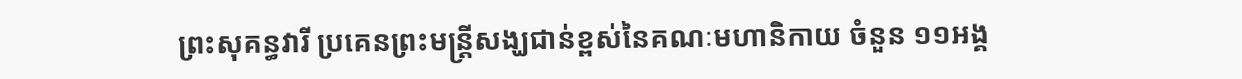ព្រះសុគន្ធវារី ប្រគេនព្រះមន្ត្រីសង្ឃជាន់ខ្ពស់នៃគណៈមហានិកាយ ចំនួន ១១អង្គ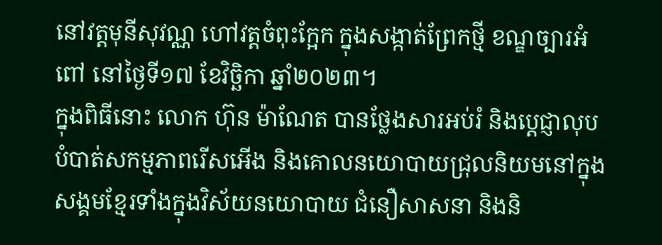នៅវត្តមុនីសុវណ្ណ ហៅវត្តចំពុះក្អែក ក្នុងសង្កាត់ព្រែកថ្មី ខណ្ឌច្បារអំពៅ នៅថ្ងៃទី១៧ ខែវិច្ឆិកា ឆ្នាំ២០២៣។
ក្នុងពិធីនោះ លោក ហ៊ុន ម៉ាណែត បានថ្លែងសារអប់រំ និងប្ដេជ្ញាលុបបំបាត់សកម្មភាពរើសអើង និងគោលនយោបាយជ្រុលនិយមនៅក្នុងសង្គមខ្មែរទាំងក្នុងវិស័យនយោបាយ ជំនឿសាសនា និងនិ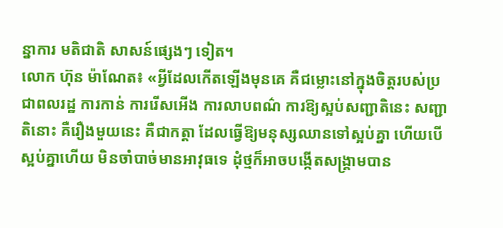ន្នាការ មតិជាតិ សាសន៍ផ្សេងៗ ទៀត។
លោក ហ៊ុន ម៉ាណែត៖ «អ្វីដែលកើតឡើងមុនគេ គឺជម្លោះនៅក្នុងចិត្តរបស់ប្រជាពលរដ្ឋ ការកាន់ ការរើសអើង ការលាបពណ៌ ការឱ្យស្អប់សញ្ជាតិនេះ សញ្ជាតិនោះ គឺរឿងមួយនេះ គឺជាកត្តា ដែលធ្វើឱ្យមនុស្សឈានទៅស្អប់គ្នា ហើយបើស្អប់គ្នាហើយ មិនចាំបាច់មានអាវុធទេ ដុំថ្មក៏អាចបង្កើតសង្គ្រាមបាន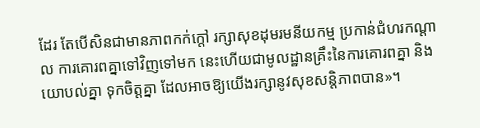ដែរ តែបើសិនជាមានភាពកក់ក្ដៅ រក្សាសុខដុមរមនីយកម្ម ប្រកាន់ជំហរកណ្ដាល ការគោរពគ្នាទៅវិញទៅមក នេះហើយជាមូលដ្ឋានគ្រឹះនៃការគោរពគ្នា និងយោបល់គ្នា ទុកចិត្តគ្នា ដែលអាចឱ្យយើងរក្សានូវសុខសន្តិភាពបាន»។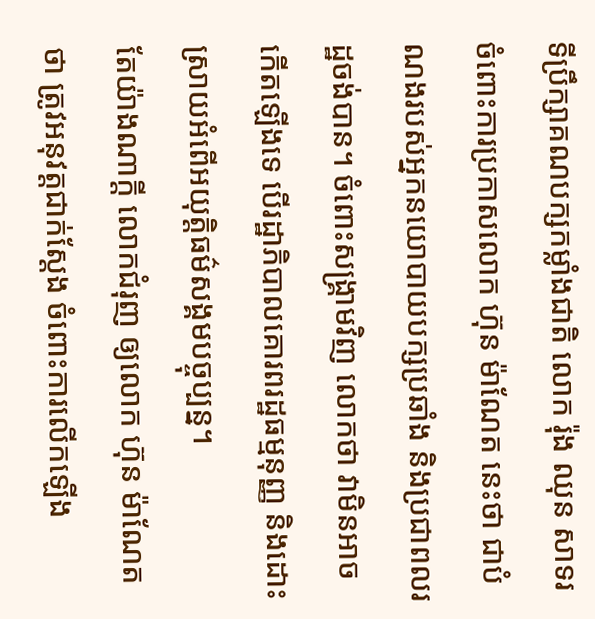ទីប្រឹក្សាគណបក្សកម្លាំងជាតិ លោក រ៉ុង ឈុន សាទរ ចំពោះការប្រកាសលោក ហ៊ុន ម៉ាណែត នេះថា ជាបំណងរបស់អ្នកនយោបាយបក្សប្រឆាំង និងប្រជាពលរដ្ឋចង់បាន។ ចំពោះសង្គ្រាមវិញ លោកថា វាមិនអាចកើតឡើងទេ បើរដ្ឋាភិបាលគោរពរដ្ឋធម្មនុញ្ញ និងដោះស្រាយអំពើអយុត្តិធម៌សង្គមបច្ចុប្បន្ន។
តែយ៉ាងណាក្ដី លោកជំរុញ ឲ្យលោក ហ៊ុន ម៉ាណែត ថា ត្រូវអនុវត្តជាក់ស្ដែង ចំពោះការលើកឡើង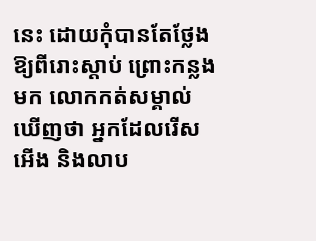នេះ ដោយកុំបានតែថ្លែងឱ្យពីរោះស្ដាប់ ព្រោះកន្លងមក លោកកត់សម្គាល់ឃើញថា អ្នកដែលរើសអើង និងលាប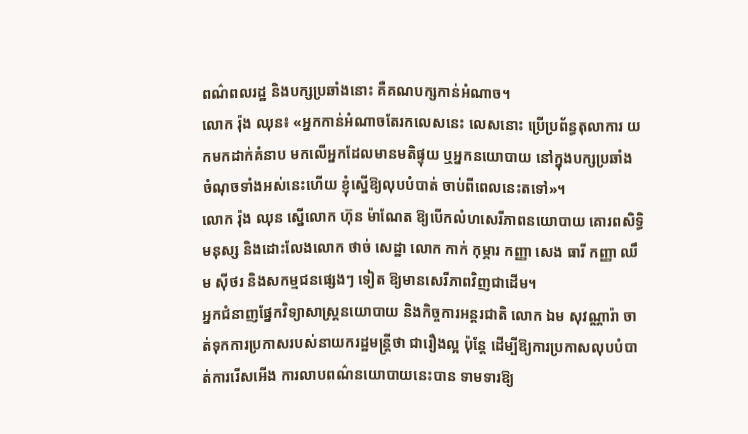ពណ៌ពលរដ្ឋ និងបក្សប្រឆាំងនោះ គឺគណបក្សកាន់អំណាច។
លោក រ៉ុង ឈុន៖ «អ្នកកាន់អំណាចតែរកលេសនេះ លេសនោះ ប្រើប្រព័ន្ធតុលាការ យកមកដាក់គំនាប មកលើអ្នកដែលមានមតិផ្ទុយ ឬអ្នកនយោបាយ នៅក្នុងបក្សប្រឆាំង ចំណុចទាំងអស់នេះហើយ ខ្ញុំស្នើឱ្យលុបបំបាត់ ចាប់ពីពេលនេះតទៅ»។
លោក រ៉ុង ឈុន ស្នើលោក ហ៊ុន ម៉ាណែត ឱ្យបើកលំហសេរីភាពនយោបាយ គោរពសិទ្ធិមនុស្ស និងដោះលែងលោក ថាច់ សេដ្ឋា លោក កាក់ កុម្ភារ កញ្ញា សេង ធារី កញ្ញា ឈឹម ស៊ីថរ និងសកម្មជនផ្សេងៗ ទៀត ឱ្យមានសេរីភាពវិញជាដើម។
អ្នកជំនាញផ្នែកវិទ្យាសាស្ត្រនយោបាយ និងកិច្ចការអន្តរជាតិ លោក ឯម សុវណ្ណារ៉ា ចាត់ទុកការប្រកាសរបស់នាយករដ្ឋមន្ត្រីថា ជារឿងល្អ ប៉ុន្តែ ដើម្បីឱ្យការប្រកាសលុបបំបាត់ការរើសអើង ការលាបពណ៌នយោបាយនេះបាន ទាមទារឱ្យ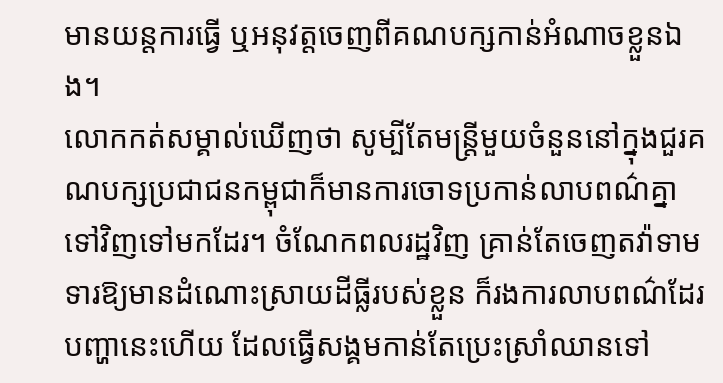មានយន្តការធ្វើ ឬអនុវត្តចេញពីគណបក្សកាន់អំណាចខ្លួនឯង។
លោកកត់សម្គាល់ឃើញថា សូម្បីតែមន្ត្រីមួយចំនួននៅក្នុងជួរគណបក្សប្រជាជនកម្ពុជាក៏មានការចោទប្រកាន់លាបពណ៌គ្នាទៅវិញទៅមកដែរ។ ចំណែកពលរដ្ឋវិញ គ្រាន់តែចេញតវ៉ាទាមទារឱ្យមានដំណោះស្រាយដីធ្លីរបស់ខ្លួន ក៏រងការលាបពណ៌ដែរ បញ្ហានេះហើយ ដែលធ្វើសង្គមកាន់តែប្រេះស្រាំឈានទៅ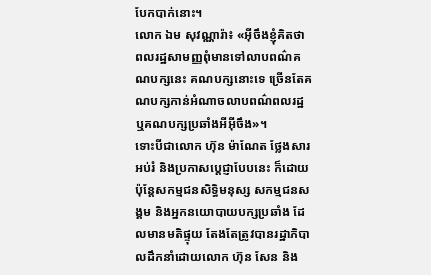បែកបាក់នោះ។
លោក ឯម សុវណ្ណារ៉ា៖ «អ៊ីចឹងខ្ញុំគិតថា ពលរដ្ឋសាមញ្ញពុំមានទៅលាបពណ៌គណបក្សនេះ គណបក្សនោះទេ ច្រើនតែគណបក្សកាន់អំណាចលាបពណ៌ពលរដ្ឋ ឬគណបក្សប្រឆាំងអីអ៊ីចឹង»។
ទោះបីជាលោក ហ៊ុន ម៉ាណែត ថ្លែងសារអប់រំ និងប្រកាសប្ដេជ្ញាបែបនេះ ក៏ដោយ ប៉ុន្តែសកម្មជនសិទ្ធិមនុស្ស សកម្មជនសង្គម និងអ្នកនយោបាយបក្សប្រឆាំង ដែលមានមតិផ្ទុយ តែងតែត្រូវបានរដ្ឋាភិបាលដឹកនាំដោយលោក ហ៊ុន សែន និង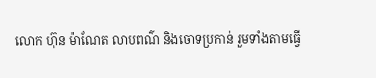លោក ហ៊ុន ម៉ាណែត លាបពណ៌ និងចោទប្រកាន់ រួមទាំងតាមធ្វើ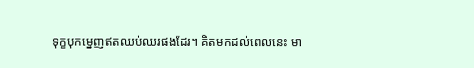ទុក្ខបុកម្នេញឥតឈប់ឈរផងដែរ។ គិតមកដល់ពេលនេះ មា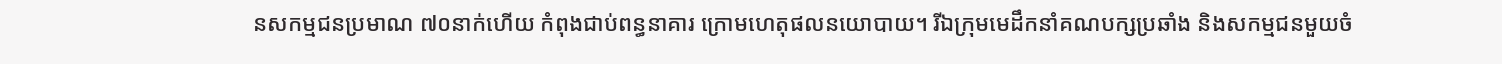នសកម្មជនប្រមាណ ៧០នាក់ហើយ កំពុងជាប់ពន្ធនាគារ ក្រោមហេតុផលនយោបាយ។ រីឯក្រុមមេដឹកនាំគណបក្សប្រឆាំង និងសកម្មជនមួយចំ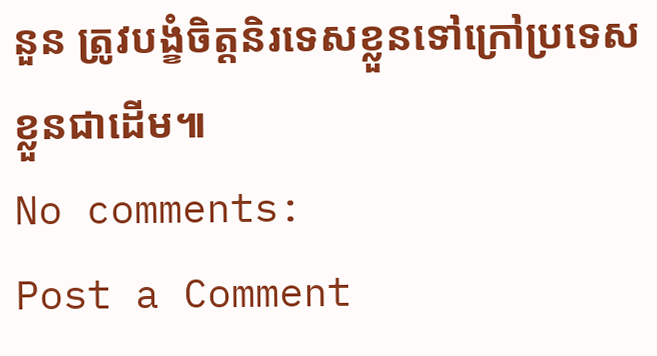នួន ត្រូវបង្ខំចិត្តនិរទេសខ្លួនទៅក្រៅប្រទេសខ្លួនជាដើម៕
No comments:
Post a Comment